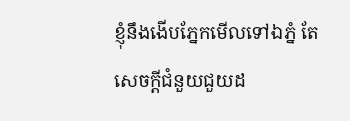ខ្ញុំនឹងងើបភ្នែកមើលទៅឯភ្នំ តែសេចក្តីជំនួយជួយដ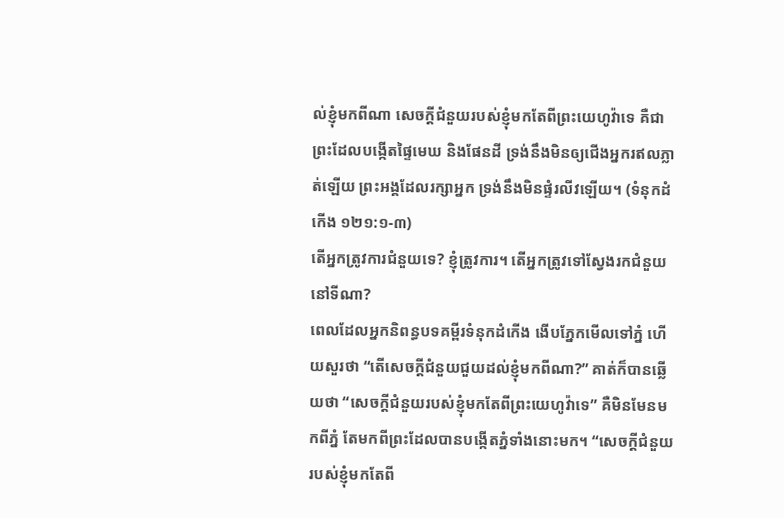ល់ខ្ញុំមកពីណា សេចក្តីជំនួយរបស់ខ្ញុំមកតែពីព្រះយេហូវ៉ាទេ គឺជាព្រះដែលបង្កើតផ្ទៃមេឃ និងផែនដី ទ្រង់នឹងមិនឲ្យជើងអ្នករឥលភ្លាត់ឡើយ ព្រះអង្គដែលរក្សាអ្នក ទ្រង់នឹងមិនផ្ទំរលីវឡើយ។ (ទំនុកដំកើង ១២១:១-៣)
តើអ្នកត្រូវការជំនួយទេ? ខ្ញុំត្រូវការ។ តើអ្នកត្រូវទៅស្វែងរកជំនួយនៅទីណា?
ពេលដែលអ្នកនិពន្ធបទគម្ពីរទំនុកដំកើង ងើបភ្នែកមើលទៅភ្នំ ហើយសួរថា “តើសេចក្តីជំនួយជួយដល់ខ្ញុំមកពីណា?” គាត់ក៏បានឆ្លើយថា “សេចក្តីជំនួយរបស់ខ្ញុំមកតែពីព្រះយេហូវ៉ាទេ” គឺមិនមែនមកពីភ្នំ តែមកពីព្រះដែលបានបង្កើតភ្នំទាំងនោះមក។ “សេចក្តីជំនួយរបស់ខ្ញុំមកតែពី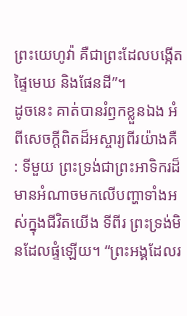ព្រះយេហូវ៉ា គឺជាព្រះដែលបង្កើតផ្ទៃមេឃ និងផែនដី”។
ដូចនេះ គាត់បានរំឭកខ្លួនឯង អំពីសេចក្តីពិតដ៏អស្ចារ្យពីរយ៉ាងគឺ : ទីមួយ ព្រះទ្រង់ជាព្រះអាទិករដ៏មានអំណាចមកលើបញ្ហាទាំងអស់ក្នុងជីវិតយើង ទីពីរ ព្រះទ្រង់មិនដែលផ្ទំឡើយ។ “ព្រះអង្គដែលរ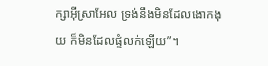ក្សាអ៊ីស្រាអែល ទ្រង់នឹងមិនដែលងោកងុយ ក៏មិនដែលផ្ទំលក់ឡើយ”។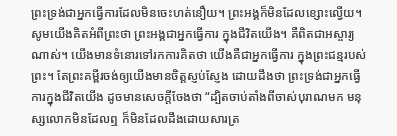ព្រះទ្រង់ជាអ្នកធ្វើការដែលមិនចេះហត់នឿយ។ ព្រះអង្គក៏មិនដែលខ្សោះល្វើយ។ សូមយើងគិតអំពីព្រះថា ព្រះអង្គជាអ្នកធ្វើការ ក្នុងជីវិតយើង។ គឺពិតជាអស្ចារ្យណាស់។ យើងមានទំនោរទៅរកការគិតថា យើងគឺជាអ្នកធ្វើការ ក្នុងព្រះជន្មរបស់ព្រះ។ តែព្រះគម្ពីរចង់ឲ្យយើងមានចិត្តស្ញប់ស្ញែង ដោយដឹងថា ព្រះទ្រង់ជាអ្នកធ្វើការក្នុងជីវិតយើង ដូចមានសេចក្តីចែងថា “ដ្បិតចាប់តាំងពីចាស់បុរាណមក មនុស្សលោកមិនដែលឮ ក៏មិនដែលដឹងដោយសារត្រ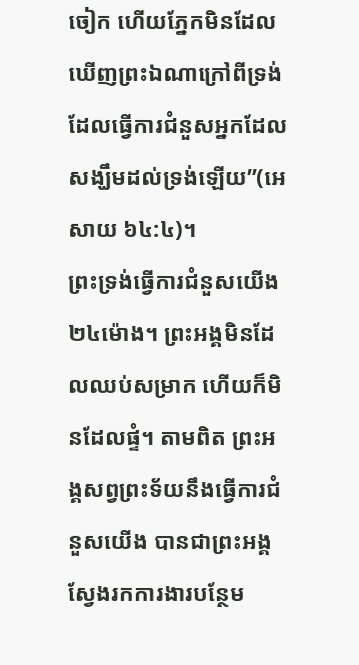ចៀក ហើយភ្នែកមិនដែលឃើញព្រះឯណាក្រៅពីទ្រង់ ដែលធ្វើការជំនួសអ្នកដែលសង្ឃឹមដល់ទ្រង់ឡើយ”(អេសាយ ៦៤:៤)។
ព្រះទ្រង់ធ្វើការជំនួសយើង២៤ម៉ោង។ ព្រះអង្គមិនដែលឈប់សម្រាក ហើយក៏មិនដែលផ្ទំ។ តាមពិត ព្រះអង្គសព្វព្រះទ័យនឹងធ្វើការជំនួសយើង បានជាព្រះអង្គស្វែងរកការងារបន្ថែម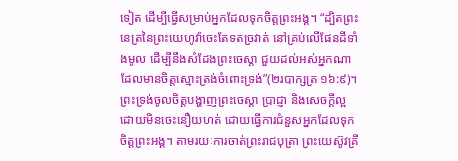ទៀត ដើម្បីធ្វើសម្រាប់អ្នកដែលទុកចិត្តព្រះអង្គ។ “ដ្បិតព្រះនេត្រនៃព្រះយេហូវ៉ាចេះតែទតច្រវាត់ នៅគ្រប់លើផែនដីទាំងមូល ដើម្បីនឹងសំដែងព្រះចេស្តា ជួយដល់អស់អ្នកណាដែលមានចិត្តស្មោះត្រង់ចំពោះទ្រង់”(២របាក្សត្រ ១៦:៩)។
ព្រះទ្រង់ចូលចិត្តបង្ហាញព្រះចេស្តា ប្រាជ្ញា និងសេចក្តីល្អ ដោយមិនចេះនឿយហត់ ដោយធ្វើការជំនួសអ្នកដែលទុកចិត្តព្រះអង្គ។ តាមរយៈការចាត់ព្រះរាជបុត្រា ព្រះយេស៊ូវគ្រី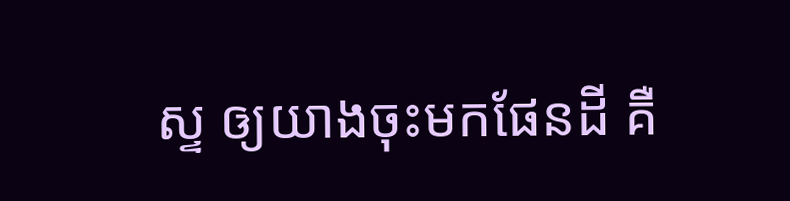ស្ទ ឲ្យយាងចុះមកផែនដី គឺ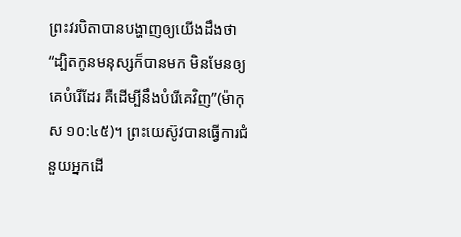ព្រះវរបិតាបានបង្ហាញឲ្យយើងដឹងថា “ដ្បិតកូនមនុស្សក៏បានមក មិនមែនឲ្យគេបំរើដែរ គឺដើម្បីនឹងបំរើគេវិញ”(ម៉ាកុស ១០:៤៥)។ ព្រះយេស៊ូវបានធ្វើការជំនួយអ្នកដើ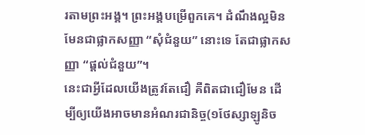រតាមព្រះអង្គ។ ព្រះអង្គបម្រើពួកគេ។ ដំណឹងល្អមិនមែនជាផ្លាកសញ្ញា “សុំជំនួយ” នោះទេ តែជាផ្លាកសញ្ញា “ផ្តល់ជំនួយ”។
នេះជាអ្វីដែលយើងត្រូវតែជឿ គឺពិតជាជឿមែន ដើម្បីឲ្យយើងអាចមានអំណរជានិច្ច(១ថែស្សាឡូនិច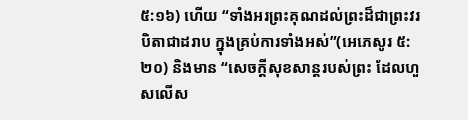៥:១៦) ហើយ “ទាំងអរព្រះគុណដល់ព្រះដ៏ជាព្រះវរបិតាជាដរាប ក្នុងគ្រប់ការទាំងអស់”(អេភេសូរ ៥:២០) និងមាន “សេចក្តីសុខសាន្តរបស់ព្រះ ដែលហួសលើស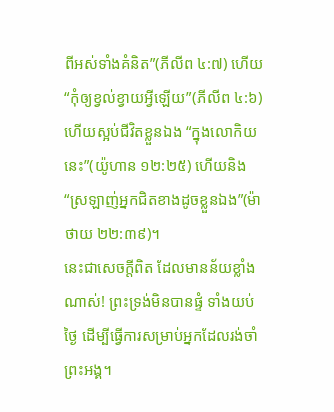ពីអស់ទាំងគំនិត”(ភីលីព ៤:៧) ហើយ “កុំឲ្យខ្វល់ខ្វាយអ្វីឡើយ”(ភីលីព ៤:៦) ហើយស្អប់ជីវិតខ្លួនឯង “ក្នុងលោកិយនេះ”(យ៉ូហាន ១២:២៥) ហើយនិង “ស្រឡាញ់អ្នកជិតខាងដូចខ្លួនឯង”(ម៉ាថាយ ២២:៣៩)។
នេះជាសេចក្តីពិត ដែលមានន័យខ្លាំងណាស់! ព្រះទ្រង់មិនបានផ្ទំ ទាំងយប់ថ្ងៃ ដើម្បីធ្វើការសម្រាប់អ្នកដែលរង់ចាំព្រះអង្គ។